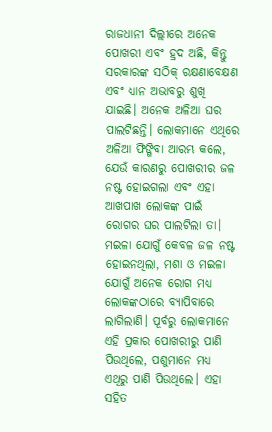ରାଜଧାନୀ ଦିଲ୍ଲୀରେ ଅନେକ ପୋଖରୀ ଏବଂ ହ୍ରଦ ଅଛି, କିନ୍ତୁ ସରକାରଙ୍କ ସଠିକ୍ ରକ୍ଷଣାବେକ୍ଷଣ ଏବଂ ଧ୍ୟାନ ଅଭାବରୁ ଶୁଖି ଯାଇଛି। ଅନେକ ଅଳିଆ ଘର ପାଲଟିଛନ୍ତି। ଲୋକମାନେ ଏଥିରେ ଅଳିଆ ଫିଙ୍ଗିବା ଆରମ୍ଭ କଲେ, ଯେଉଁ କାରଣରୁ ପୋଖରୀର ଜଳ ନଷ୍ଟ ହୋଇଗଲା ଏବଂ ଏହା ଆଖପାଖ ଲୋକଙ୍କ ପାଇଁ ରୋଗର ଘର ପାଲଟିଲା ତା। ମଇଳା ଯୋଗୁଁ କେବଳ ଜଳ ନଷ୍ଟ ହୋଇନଥିଲା, ମଶା ଓ ମଇଳା ଯୋଗୁଁ ଅନେକ ରୋଗ ମଧ୍ୟ ଲୋକଙ୍କଠାରେ ବ୍ୟାପିବାରେ ଲାଗିଲାଣି। ପୂର୍ବରୁ ଲୋକମାନେ ଏହି ପ୍ରକାର ପୋଖରୀରୁ ପାଣି ପିଉଥିଲେ, ପଶୁମାନେ ମଧ୍ୟ ଏଥିରୁ ପାଣି ପିଉଥିଲେ। ଏହା ସହିତ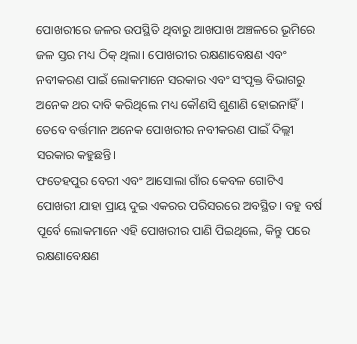ପୋଖରୀରେ ଜଳର ଉପସ୍ଥିତି ଥିବାରୁ ଆଖପାଖ ଅଞ୍ଚଳରେ ଭୂମିରେ ଜଳ ସ୍ତର ମଧ୍ୟ ଠିକ୍ ଥିଲା। ପୋଖରୀର ରକ୍ଷଣାବେକ୍ଷଣ ଏବଂ ନବୀକରଣ ପାଇଁ ଲୋକମାନେ ସରକାର ଏବଂ ସଂପୃକ୍ତ ବିଭାଗରୁ ଅନେକ ଥର ଦାବି କରିଥିଲେ ମଧ୍ୟ କୌଣସି ଶୁଣାଣି ହୋଇନାହିଁ। ତେବେ ବର୍ତ୍ତମାନ ଅନେକ ପୋଖରୀର ନବୀକରଣ ପାଇଁ ଦିଲ୍ଲୀ ସରକାର କହୁଛନ୍ତି।
ଫତେହପୁର ବେରୀ ଏବଂ ଆସୋଲା ଗାଁର କେବଳ ଗୋଟିଏ ପୋଖରୀ ଯାହା ପ୍ରାୟ ଦୁଇ ଏକରର ପରିସରରେ ଅବସ୍ଥିତ। ବହୁ ବର୍ଷ ପୂର୍ବେ ଲୋକମାନେ ଏହି ପୋଖରୀର ପାଣି ପିଇଥିଲେ, କିନ୍ତୁ ପରେ ରକ୍ଷଣାବେକ୍ଷଣ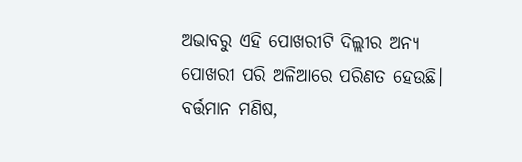ଅଭାବରୁ ଏହି ପୋଖରୀଟି ଦିଲ୍ଲୀର ଅନ୍ୟ ପୋଖରୀ ପରି ଅଳିଆରେ ପରିଣତ ହେଉଛି। ବର୍ତ୍ତମାନ ମଣିଷ,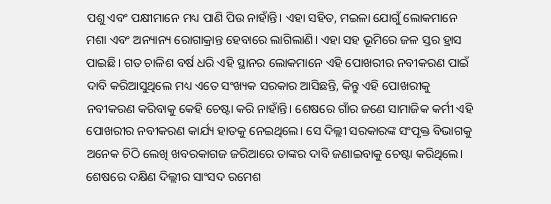ପଶୁ ଏବଂ ପକ୍ଷୀମାନେ ମଧ୍ୟ ପାଣି ପିଉ ନାହାଁନ୍ତି। ଏହା ସହିତ, ମଇଳା ଯୋଗୁଁ ଲୋକମାନେ ମଶା ଏବଂ ଅନ୍ୟାନ୍ୟ ରୋଗାକ୍ରାନ୍ତ ହେବାରେ ଲାଗିଲାଣି। ଏହା ସହ ଭୂମିରେ ଜଳ ସ୍ତର ହ୍ରାସ ପାଇଛି। ଗତ ଚାଳିଶ ବର୍ଷ ଧରି ଏହି ସ୍ଥାନର ଲୋକମାନେ ଏହି ପୋଖରୀର ନବୀକରଣ ପାଇଁ ଦାବି କରିଆସୁଥିଲେ ମଧ୍ୟ ଏତେ ସଂଖ୍ୟକ ସରକାର ଆସିଛନ୍ତି, କିନ୍ତୁ ଏହି ପୋଖରୀକୁ ନବୀକରଣ କରିବାକୁ କେହି ଚେଷ୍ଟା କରି ନାହାଁନ୍ତି। ଶେଷରେ ଗାଁର ଜଣେ ସାମାଜିକ କର୍ମୀ ଏହି ପୋଖରୀର ନବୀକରଣ କାର୍ଯ୍ୟ ହାତକୁ ନେଇଥିଲେ। ସେ ଦିଲ୍ଲୀ ସରକାରଙ୍କ ସଂପୃକ୍ତ ବିଭାଗକୁ ଅନେକ ଚିଠି ଲେଖି ଖବରକାଗଜ ଜରିଆରେ ତାଙ୍କର ଦାବି ଜଣାଇବାକୁ ଚେଷ୍ଟା କରିଥିଲେ। ଶେଷରେ ଦକ୍ଷିଣ ଦିଲ୍ଲୀର ସାଂସଦ ରମେଶ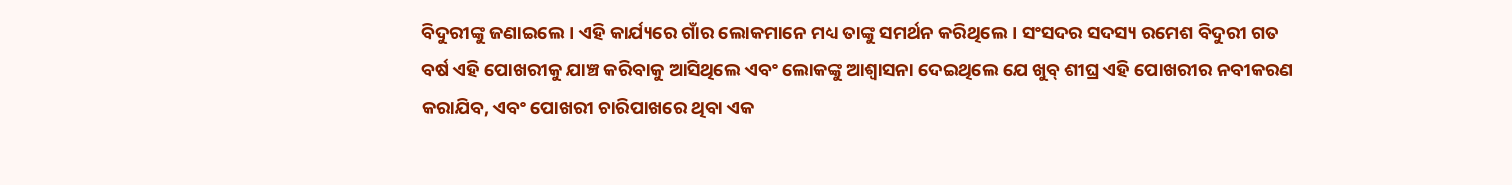ବିଦୁରୀଙ୍କୁ ଜଣାଇଲେ। ଏହି କାର୍ଯ୍ୟରେ ଗାଁର ଲୋକମାନେ ମଧ୍ୟ ତାଙ୍କୁ ସମର୍ଥନ କରିଥିଲେ। ସଂସଦର ସଦସ୍ୟ ରମେଶ ବିଦୁରୀ ଗତ ବର୍ଷ ଏହି ପୋଖରୀକୁ ଯାଞ୍ଚ କରିବାକୁ ଆସିଥିଲେ ଏବଂ ଲୋକଙ୍କୁ ଆଶ୍ୱାସନା ଦେଇଥିଲେ ଯେ ଖୁବ୍ ଶୀଘ୍ର ଏହି ପୋଖରୀର ନବୀକରଣ କରାଯିବ, ଏବଂ ପୋଖରୀ ଚାରିପାଖରେ ଥିବା ଏକ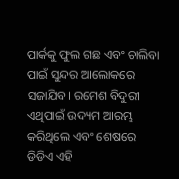ପାର୍କକୁ ଫୁଲ ଗଛ ଏବଂ ଚାଲିବା ପାଇଁ ସୁନ୍ଦର ଆଲୋକରେ ସଜାଯିବ। ରମେଶ ବିଦୁରୀ ଏଥିପାଇଁ ଉଦ୍ୟମ ଆରମ୍ଭ କରିଥିଲେ ଏବଂ ଶେଷରେ ଡିଡିଏ ଏହି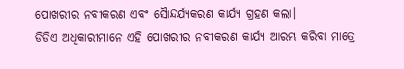ପୋଖରୀର ନବୀକରଣ ଏବଂ ସୈାନ୍ଦର୍ଯ୍ୟକରଣ କାର୍ଯ୍ୟ ଗ୍ରହଣ କଲା।
ଡିଡିଏ ଅଧିକାରୀମାନେ ଏହି ପୋଖରୀର ନବୀକରଣ କାର୍ଯ୍ୟ ଆରମ୍ଭ କରିବା ମାତ୍ରେ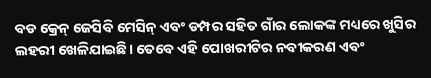ବଡ କ୍ରେନ୍ ଜେସିବି ମେସିନ୍ ଏବଂ ଡମ୍ପର ସହିତ ଗାଁର ଲୋକଙ୍କ ମଧ୍ୟରେ ଖୁସିର ଲହରୀ ଖେଳିଯାଇଛି। ତେବେ ଏହି ପୋଖରୀଟିର ନବୀକରଣ ଏବଂ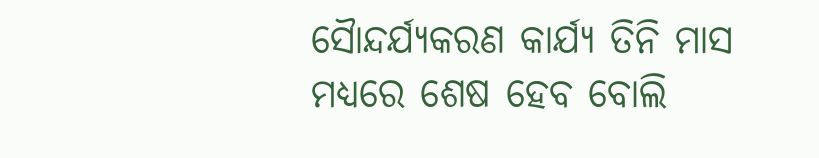ସୈାନ୍ଦର୍ଯ୍ୟକରଣ କାର୍ଯ୍ୟ ତିନି ମାସ ମଧ୍ୟରେ ଶେଷ ହେବ ବୋଲି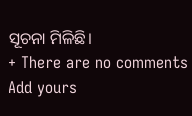ସୂଚନା ମିଳିଛି।
+ There are no comments
Add yours